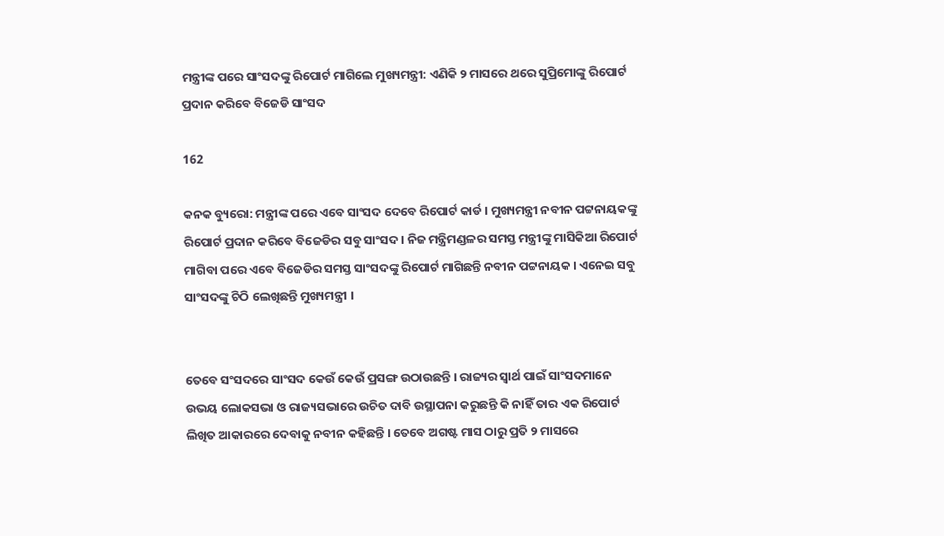ମନ୍ତ୍ରୀଙ୍କ ପରେ ସାଂସଦଙ୍କୁ ରିପୋର୍ଟ ମାଗିଲେ ମୁଖ୍ୟମନ୍ତ୍ରୀ: ଏଣିକି ୨ ମାସରେ ଥରେ ସୁପ୍ରିମୋଙ୍କୁ ରିପୋର୍ଟ ପ୍ରଦାନ କରିବେ ବିଜେଡି ସାଂସଦ

162

କନକ ବ୍ୟୁରୋ: ମନ୍ତ୍ରୀଙ୍କ ପରେ ଏବେ ସାଂସଦ ଦେବେ ରିପୋର୍ଟ କାର୍ଡ । ମୁଖ୍ୟମନ୍ତ୍ରୀ ନବୀନ ପଟ୍ଟନାୟକଙ୍କୁ ରିପୋର୍ଟ ପ୍ରଦାନ କରିବେ ବିଜେଡିର ସବୁ ସାଂସଦ । ନିଜ ମନ୍ତ୍ରିମଣ୍ଡଳର ସମସ୍ତ ମନ୍ତ୍ରୀଙ୍କୁ ମାସିକିଆ ରିପୋର୍ଟ ମାଗିବା ପରେ ଏବେ ବିଜେଡିର ସମସ୍ତ ସାଂସଦଙ୍କୁ ରିପୋର୍ଟ ମାଗିଛନ୍ତି ନବୀନ ପଟ୍ଟନାୟକ । ଏନେଇ ସବୁ ସାଂସଦଙ୍କୁ ଚିଠି ଲେଖିଛନ୍ତି ମୁଖ୍ୟମନ୍ତ୍ରୀ ।


ତେବେ ସଂସଦରେ ସାଂସଦ କେଉଁ କେଉଁ ପ୍ରସଙ୍ଗ ଉଠାଉଛନ୍ତି । ରାଜ୍ୟର ସ୍ୱାର୍ଥ ପାଇଁ ସାଂସଦମାନେ ଉଭୟ ଲୋକସଭା ଓ ରାଜ୍ୟସଭାରେ ଉଚିତ ଦାବି ଉସ୍ଥାପନା କରୁଛନ୍ତି କି ନାହିଁ ତାର ଏକ ରିପୋର୍ଟ ଲିଖିତ ଆକାରରେ ଦେବାକୁ ନବୀନ କହିଛନ୍ତି । ତେବେ ଅଗଷ୍ଟ ମାସ ଠାରୁ ପ୍ରତି ୨ ମାସରେ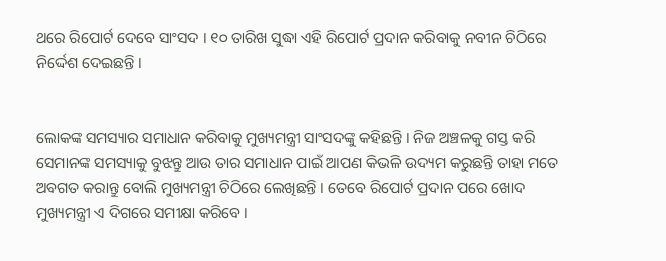ଥରେ ରିପୋର୍ଟ ଦେବେ ସାଂସଦ । ୧୦ ତାରିଖ ସୁଦ୍ଧା ଏହି ରିପୋର୍ଟ ପ୍ରଦାନ କରିବାକୁ ନବୀନ ଚିଠିରେ ନିର୍ଦ୍ଦେଶ ଦେଇଛନ୍ତି ।


ଲୋକଙ୍କ ସମସ୍ୟାର ସମାଧାନ କରିବାକୁ ମୁଖ୍ୟମନ୍ତ୍ରୀ ସାଂସଦଙ୍କୁ କହିଛନ୍ତି । ନିଜ ଅଞ୍ଚଳକୁ ଗସ୍ତ କରି ସେମାନଙ୍କ ସମସ୍ୟାକୁ ବୁଝନ୍ତୁ ଆଉ ତାର ସମାଧାନ ପାଇଁ ଆପଣ କିଭଳି ଉଦ୍ୟମ କରୁଛନ୍ତି ତାହା ମତେ ଅବଗତ କରାନ୍ତୁ ବୋଲି ମୁଖ୍ୟମନ୍ତ୍ରୀ ଚିଠିରେ ଲେଖିଛନ୍ତି । ତେବେ ରିପୋର୍ଟ ପ୍ରଦାନ ପରେ ଖୋଦ ମୁଖ୍ୟମନ୍ତ୍ରୀ ଏ ଦିଗରେ ସମୀକ୍ଷା କରିବେ ।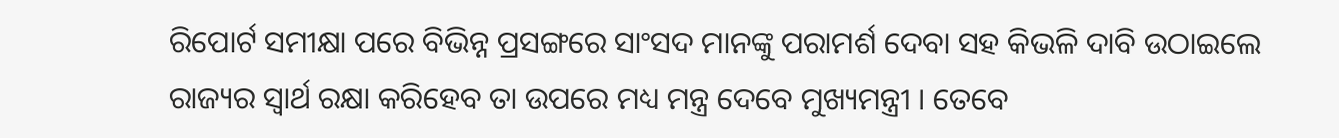ରିପୋର୍ଟ ସମୀକ୍ଷା ପରେ ବିଭିନ୍ନ ପ୍ରସଙ୍ଗରେ ସାଂସଦ ମାନଙ୍କୁ ପରାମର୍ଶ ଦେବା ସହ କିଭଳି ଦାବି ଉଠାଇଲେ ରାଜ୍ୟର ସ୍ୱାର୍ଥ ରକ୍ଷା କରିହେବ ତା ଉପରେ ମଧ୍ୟ ମନ୍ତ୍ର ଦେବେ ମୁଖ୍ୟମନ୍ତ୍ରୀ । ତେବେ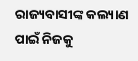ରାଜ୍ୟବାସୀଙ୍କ କଲ୍ୟାଣ ପାଇଁ ନିଜକୁ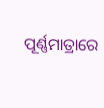ପୂର୍ଣ୍ଣମାତ୍ରାରେ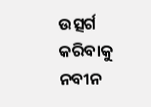ଉତ୍ସର୍ଗ କରିବାକୁ ନବୀନ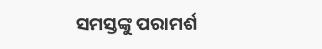ସମସ୍ତଙ୍କୁ ପରାମର୍ଶ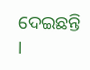ଦେଇଛନ୍ତି ।